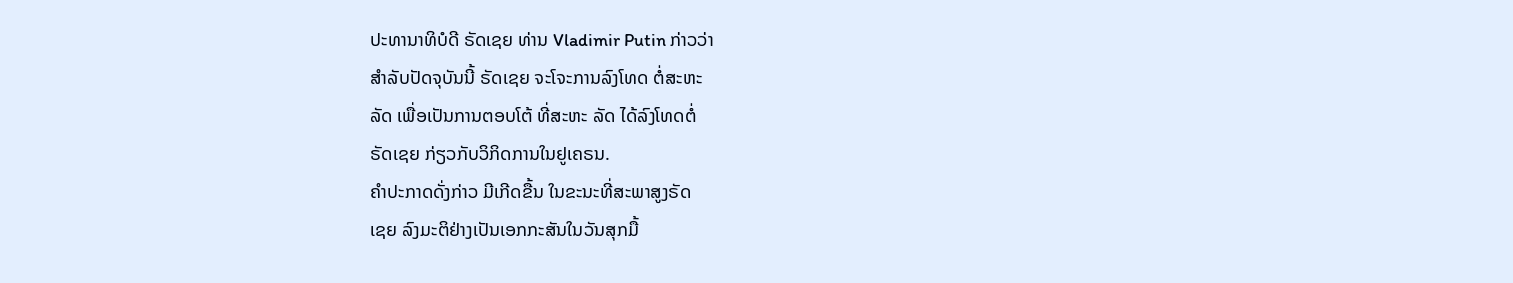ປະທານາທິບໍດີ ຣັດເຊຍ ທ່ານ Vladimir Putin ກ່າວວ່າ
ສຳລັບປັດຈຸບັນນີ້ ຣັດເຊຍ ຈະໂຈະການລົງໂທດ ຕໍ່ສະຫະ
ລັດ ເພື່ອເປັນການຕອບໂຕ້ ທີ່ສະຫະ ລັດ ໄດ້ລົງໂທດຕໍ່
ຣັດເຊຍ ກ່ຽວກັບວິກິດການໃນຢູເຄຣນ.
ຄຳປະກາດດັ່ງກ່າວ ມີເກີດຂື້ນ ໃນຂະນະທີ່ສະພາສູງຣັດ
ເຊຍ ລົງມະຕິຢ່າງເປັນເອກກະສັນໃນວັນສຸກມື້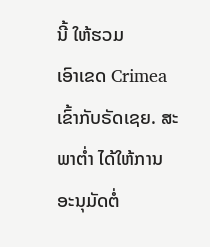ນີ້ ໃຫ້ຮວມ
ເອົາເຂດ Crimea ເຂົ້າກັບຣັດເຊຍ. ສະພາຕ່ຳ ໄດ້ໃຫ້ການ
ອະນຸມັດຕໍ່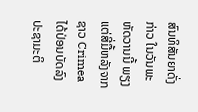ສົນທິສັນຍາດັ່ງກ່າວ ໃນວັນພະຫັດວານນີ້ ພຽງ
ແຕ່ສີ່ມື້ຫລັງຈາກຊາວ Crimea ໄດ້ປ່ອນບັດລົງປະຊາມະຕິ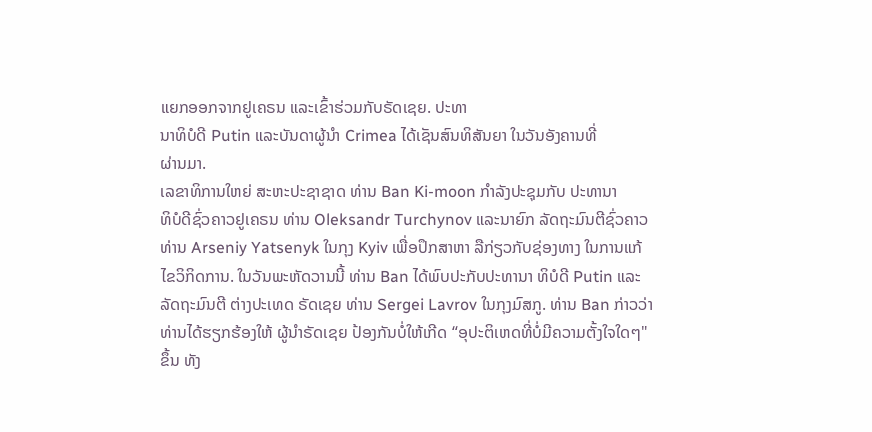ແຍກອອກຈາກຢູເຄຣນ ແລະເຂົ້າຮ່ວມກັບຣັດເຊຍ. ປະທາ
ນາທິບໍດີ Putin ແລະບັນດາຜູ້ນຳ Crimea ໄດ້ເຊັນສົນທິສັນຍາ ໃນວັນອັງຄານທີ່
ຜ່ານມາ.
ເລຂາທິການໃຫຍ່ ສະຫະປະຊາຊາດ ທ່ານ Ban Ki-moon ກຳລັງປະຊຸມກັບ ປະທານາ
ທິບໍດີຊົ່ວຄາວຢູເຄຣນ ທ່ານ Oleksandr Turchynov ແລະນາຍົກ ລັດຖະມົນຕີຊົ່ວຄາວ
ທ່ານ Arseniy Yatsenyk ໃນກຸງ Kyiv ເພື່ອປຶກສາຫາ ລືກ່ຽວກັບຊ່ອງທາງ ໃນການແກ້
ໄຂວິກິດການ. ໃນວັນພະຫັດວານນີ້ ທ່ານ Ban ໄດ້ພົບປະກັບປະທານາ ທິບໍດີ Putin ແລະ
ລັດຖະມົນຕີ ຕ່າງປະເທດ ຣັດເຊຍ ທ່ານ Sergei Lavrov ໃນກຸງມົສກູ. ທ່ານ Ban ກ່າວວ່າ
ທ່ານໄດ້ຮຽກຮ້ອງໃຫ້ ຜູ້ນຳຣັດເຊຍ ປ້ອງກັນບໍ່ໃຫ້ເກີດ “ອຸປະຕິເຫດທີ່ບໍ່ມີຄວາມຕັ້ງໃຈໃດໆ"
ຂຶ້ນ ທັງ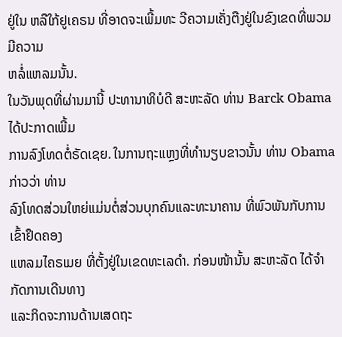ຢູ່ໃນ ຫລືໃກ້ຢູເຄຣນ ທີ່ອາດຈະເພີ້ມທະ ວີຄວາມເຄັ່ງຕືງຢູ່ໃນຂົງເຂດທີ່ພວມ ມີຄວາມ
ຫລໍ່ແຫລມນັ້ນ.
ໃນວັນພຸດທີ່ຜ່ານມານີ້ ປະທານາທິບໍດີ ສະຫະລັດ ທ່ານ Barck Obama ໄດ້ປະກາດເພີ້ມ
ການລົງໂທດຕໍ່ຣັດເຊຍ. ໃນການຖະແຫຼງທີ່ທຳນຽບຂາວນັ້ນ ທ່ານ Obama ກ່າວວ່າ ທ່ານ
ລົງໂທດສ່ວນໃຫຍ່ແມ່ນຕໍ່ສ່ວນບຸກຄົນແລະທະນາຄານ ທີ່ພົວພັນກັບການ ເຂົ້າຢຶດຄອງ
ແຫລມໄຄຣເມຍ ທີ່ຕັ້ງຢູ່ໃນເຂດທະເລດໍາ. ກ່ອນໜ້ານັ້ນ ສະຫະລັດ ໄດ້ຈຳກັດການເດີນທາງ
ແລະກິດຈະການດ້ານເສດຖະ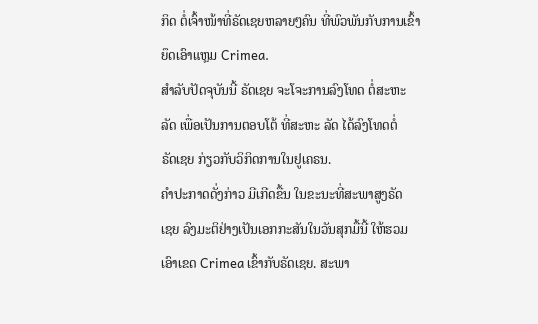ກິດ ຕໍ່ເຈົ້າໜ້າທີ່ຣັດເຊຍຫລາຍໆຄົນ ທີ່ພົວພັນກັບການເຂົ້າ
ຍຶດເອົາແຫຼມ Crimea.
ສຳລັບປັດຈຸບັນນີ້ ຣັດເຊຍ ຈະໂຈະການລົງໂທດ ຕໍ່ສະຫະ
ລັດ ເພື່ອເປັນການຕອບໂຕ້ ທີ່ສະຫະ ລັດ ໄດ້ລົງໂທດຕໍ່
ຣັດເຊຍ ກ່ຽວກັບວິກິດການໃນຢູເຄຣນ.
ຄຳປະກາດດັ່ງກ່າວ ມີເກີດຂື້ນ ໃນຂະນະທີ່ສະພາສູງຣັດ
ເຊຍ ລົງມະຕິຢ່າງເປັນເອກກະສັນໃນວັນສຸກມື້ນີ້ ໃຫ້ຮວມ
ເອົາເຂດ Crimea ເຂົ້າກັບຣັດເຊຍ. ສະພາ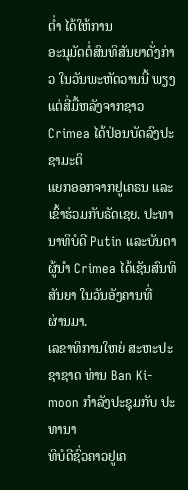ຕ່ຳ ໄດ້ໃຫ້ການ
ອະນຸມັດຕໍ່ສົນທິສັນຍາດັ່ງກ່າວ ໃນວັນພະຫັດວານນີ້ ພຽງ
ແຕ່ສີ່ມື້ຫລັງຈາກຊາວ Crimea ໄດ້ປ່ອນບັດລົງປະຊາມະຕິ
ແຍກອອກຈາກຢູເຄຣນ ແລະເຂົ້າຮ່ວມກັບຣັດເຊຍ. ປະທາ
ນາທິບໍດີ Putin ແລະບັນດາຜູ້ນຳ Crimea ໄດ້ເຊັນສົນທິສັນຍາ ໃນວັນອັງຄານທີ່
ຜ່ານມາ.
ເລຂາທິການໃຫຍ່ ສະຫະປະຊາຊາດ ທ່ານ Ban Ki-moon ກຳລັງປະຊຸມກັບ ປະທານາ
ທິບໍດີຊົ່ວຄາວຢູເຄ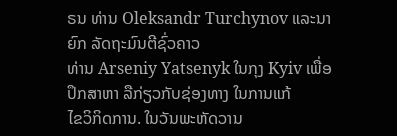ຣນ ທ່ານ Oleksandr Turchynov ແລະນາຍົກ ລັດຖະມົນຕີຊົ່ວຄາວ
ທ່ານ Arseniy Yatsenyk ໃນກຸງ Kyiv ເພື່ອປຶກສາຫາ ລືກ່ຽວກັບຊ່ອງທາງ ໃນການແກ້
ໄຂວິກິດການ. ໃນວັນພະຫັດວານ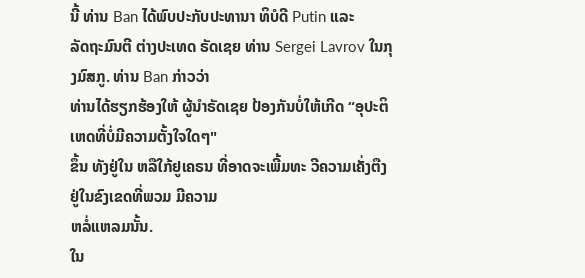ນີ້ ທ່ານ Ban ໄດ້ພົບປະກັບປະທານາ ທິບໍດີ Putin ແລະ
ລັດຖະມົນຕີ ຕ່າງປະເທດ ຣັດເຊຍ ທ່ານ Sergei Lavrov ໃນກຸງມົສກູ. ທ່ານ Ban ກ່າວວ່າ
ທ່ານໄດ້ຮຽກຮ້ອງໃຫ້ ຜູ້ນຳຣັດເຊຍ ປ້ອງກັນບໍ່ໃຫ້ເກີດ “ອຸປະຕິເຫດທີ່ບໍ່ມີຄວາມຕັ້ງໃຈໃດໆ"
ຂຶ້ນ ທັງຢູ່ໃນ ຫລືໃກ້ຢູເຄຣນ ທີ່ອາດຈະເພີ້ມທະ ວີຄວາມເຄັ່ງຕືງຢູ່ໃນຂົງເຂດທີ່ພວມ ມີຄວາມ
ຫລໍ່ແຫລມນັ້ນ.
ໃນ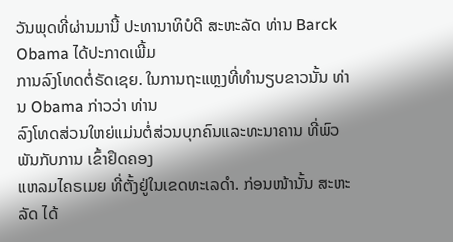ວັນພຸດທີ່ຜ່ານມານີ້ ປະທານາທິບໍດີ ສະຫະລັດ ທ່ານ Barck Obama ໄດ້ປະກາດເພີ້ມ
ການລົງໂທດຕໍ່ຣັດເຊຍ. ໃນການຖະແຫຼງທີ່ທຳນຽບຂາວນັ້ນ ທ່ານ Obama ກ່າວວ່າ ທ່ານ
ລົງໂທດສ່ວນໃຫຍ່ແມ່ນຕໍ່ສ່ວນບຸກຄົນແລະທະນາຄານ ທີ່ພົວພັນກັບການ ເຂົ້າຢຶດຄອງ
ແຫລມໄຄຣເມຍ ທີ່ຕັ້ງຢູ່ໃນເຂດທະເລດໍາ. ກ່ອນໜ້ານັ້ນ ສະຫະລັດ ໄດ້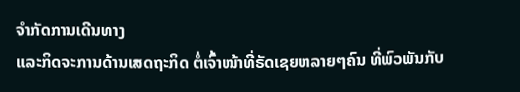ຈຳກັດການເດີນທາງ
ແລະກິດຈະການດ້ານເສດຖະກິດ ຕໍ່ເຈົ້າໜ້າທີ່ຣັດເຊຍຫລາຍໆຄົນ ທີ່ພົວພັນກັບ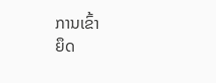ການເຂົ້າ
ຍຶດ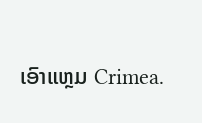ເອົາແຫຼມ Crimea.